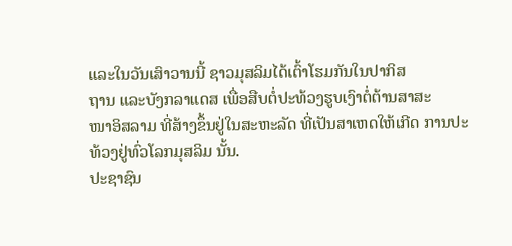ແລະໃນວັນເສົາວານນີ້ ຊາວມຸສລິມໄດ້ເຕົ້າໂຮມກັນໃນປາກິສ
ຖານ ແລະບັງກລາແດສ ເພື່ອສືບຕໍ່ປະທ້ວງຮູບເງົາຕໍ່ຕ້ານສາສະ
ໜາອິສລາມ ທີ່ສ້າງຂຶ້ນຢູ່ໃນສະຫະລັດ ທີ່ເປັນສາເຫດໃຫ້ເກີດ ການປະທ້ວງຢູ່ທົ່ວໂລກມຸສລິມ ນັ້ນ.
ປະຊາຊົນ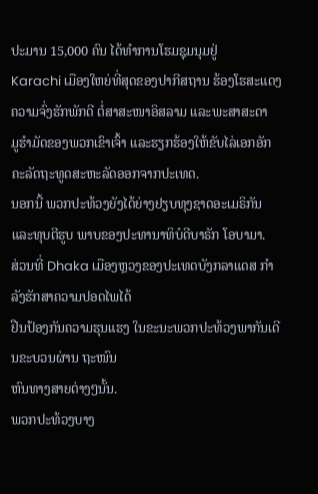ປະມານ 15,000 ຄົນ ໄດ້ທໍາການໂຮມຊຸມນຸມຢູ່
Karachi ເມືອງໃຫຍ່ທີ່ສຸດຂອງປາກີສຖານ ຮ້ອງໂຮສະແດງ
ຄວາມຈົ່ງຮັກພັກດີ ຕໍ່ສາສະໜາອິສລາມ ແລະພະສາສະດາ
ມູຮໍາມັດຂອງພວກເຂົາເຈົ້າ ແລະຮຽກຮ້ອງໃຫ້ຂັບໄລ່ເອກອັກ ຄະລັດຖະທູດສະຫະລັດອອກຈາກປະເທດ.
ນອກນີ້ ພວກປະທ້ວງຍັງໄດ້ຍ່າງຢຽບທຸງຊາດອະເມຣິກັນ
ແລະທຸບຕີຮູບ ພາບຂອງປະທານາທິບໍດີບາຣັກ ໂອບາມາ.
ສ່ວນທີ່ Dhaka ເມືອງຫຼວງຂອງປະເທດບັງກລາແດສ ກໍາລັງຮັກສາຄວາມປອດໄພໄດ້
ຢືນປ້ອງກັນຄວາມຮຸນແຮງ ໃນຂະນະພວກປະທ້ວງພາກັນເດີນຂະບວນຜ່ານ ຖະໜົນ
ຫົນທາງສາຍຕ່າງໆນັ້ນ.
ພວກປະທ້ວງບາງ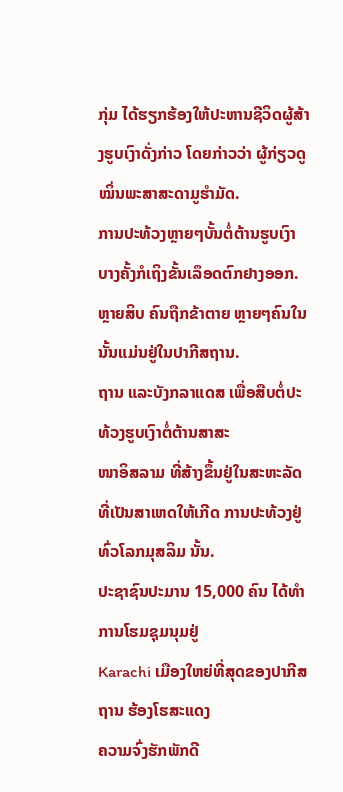ກຸ່ມ ໄດ້ຮຽກຮ້ອງໃຫ້ປະຫານຊີວິດຜູ້ສ້າງຮູບເງົາດັ່ງກ່າວ ໂດຍກ່າວວ່າ ຜູ້ກ່ຽວດູໝິ່ນພະສາສະດາມູຮໍາມັດ.
ການປະທ້ວງຫຼາຍໆບັ້ນຕໍ່ຕ້ານຮູບເງົາ ບາງຄັ້ງກໍເຖິງຂັ້ນເລຶອດຕົກຢາງອອກ. ຫຼາຍສິບ ຄົນຖືກຂ້າຕາຍ ຫຼາຍໆຄົນໃນນັ້ນແມ່ນຢູ່ໃນປາກີສຖານ.
ຖານ ແລະບັງກລາແດສ ເພື່ອສືບຕໍ່ປະທ້ວງຮູບເງົາຕໍ່ຕ້ານສາສະ
ໜາອິສລາມ ທີ່ສ້າງຂຶ້ນຢູ່ໃນສະຫະລັດ ທີ່ເປັນສາເຫດໃຫ້ເກີດ ການປະທ້ວງຢູ່ທົ່ວໂລກມຸສລິມ ນັ້ນ.
ປະຊາຊົນປະມານ 15,000 ຄົນ ໄດ້ທໍາການໂຮມຊຸມນຸມຢູ່
Karachi ເມືອງໃຫຍ່ທີ່ສຸດຂອງປາກີສຖານ ຮ້ອງໂຮສະແດງ
ຄວາມຈົ່ງຮັກພັກດີ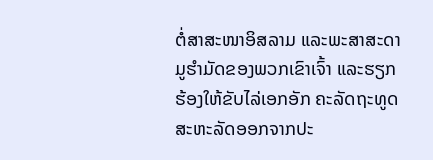ຕໍ່ສາສະໜາອິສລາມ ແລະພະສາສະດາ
ມູຮໍາມັດຂອງພວກເຂົາເຈົ້າ ແລະຮຽກຮ້ອງໃຫ້ຂັບໄລ່ເອກອັກ ຄະລັດຖະທູດສະຫະລັດອອກຈາກປະ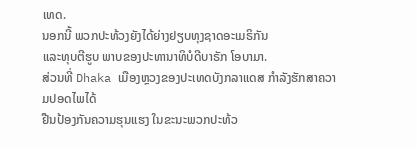ເທດ.
ນອກນີ້ ພວກປະທ້ວງຍັງໄດ້ຍ່າງຢຽບທຸງຊາດອະເມຣິກັນ
ແລະທຸບຕີຮູບ ພາບຂອງປະທານາທິບໍດີບາຣັກ ໂອບາມາ.
ສ່ວນທີ່ Dhaka ເມືອງຫຼວງຂອງປະເທດບັງກລາແດສ ກໍາລັງຮັກສາຄວາມປອດໄພໄດ້
ຢືນປ້ອງກັນຄວາມຮຸນແຮງ ໃນຂະນະພວກປະທ້ວ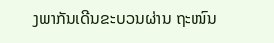ງພາກັນເດີນຂະບວນຜ່ານ ຖະໜົນ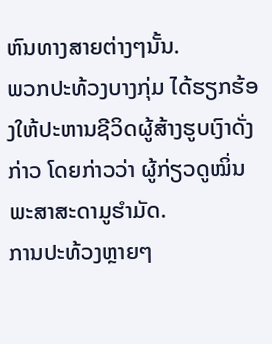ຫົນທາງສາຍຕ່າງໆນັ້ນ.
ພວກປະທ້ວງບາງກຸ່ມ ໄດ້ຮຽກຮ້ອງໃຫ້ປະຫານຊີວິດຜູ້ສ້າງຮູບເງົາດັ່ງກ່າວ ໂດຍກ່າວວ່າ ຜູ້ກ່ຽວດູໝິ່ນພະສາສະດາມູຮໍາມັດ.
ການປະທ້ວງຫຼາຍໆ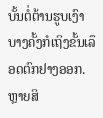ບັ້ນຕໍ່ຕ້ານຮູບເງົາ ບາງຄັ້ງກໍເຖິງຂັ້ນເລຶອດຕົກຢາງອອກ. ຫຼາຍສິ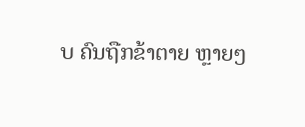ບ ຄົນຖືກຂ້າຕາຍ ຫຼາຍໆ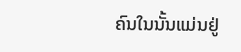ຄົນໃນນັ້ນແມ່ນຢູ່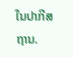ໃນປາກີສຖານ.